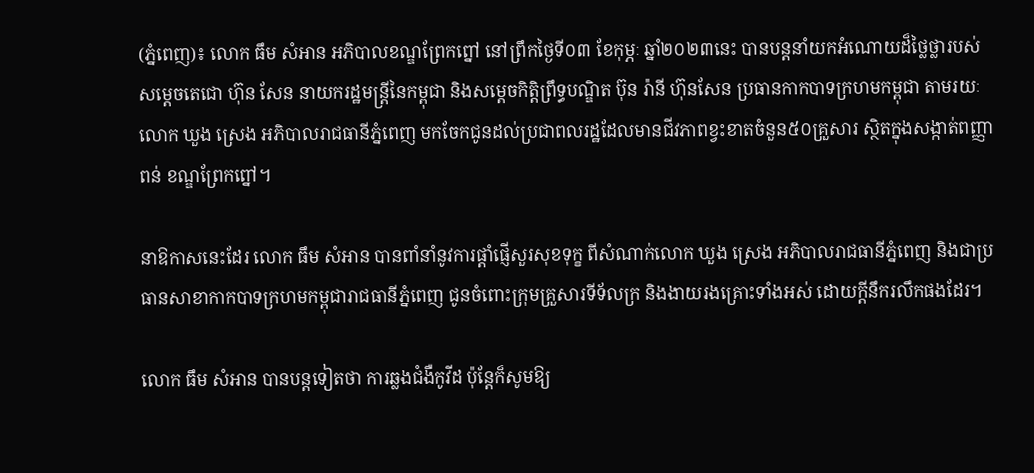(ភ្នំពេញ)៖ លោក ធឹម សំអាន អភិបាលខណ្ឌព្រែកព្នៅ នៅព្រឹកថ្ងៃទី០៣ ខែកុម្ភៈ ឆ្នាំ២០២៣នេះ បានបន្តនាំយកអំណោយដ៏ថ្លៃថ្លារបស់ សម្តេចតេជោ ហ៊ុន សែន នាយករដ្ឋមន្ត្រីនៃកម្ពុជា និងសម្តេចកិត្តិព្រឹទ្ធបណ្ឌិត ប៊ុន រ៉ានី ហ៊ុនសែន ប្រធានកាកបាទក្រហមកម្ពុជា តាមរយៈលោក ឃួង ស្រេង អភិបាលរាជធានីភ្នំពេញ មកចែកជូនដល់ប្រជាពលរដ្ឋដែលមានជីវភាពខ្វះខាតចំនួន៥០គ្រួសារ ស្ថិតក្នុងសង្កាត់ពញ្ញាពន់ ខណ្ឌព្រែកព្នៅ។

នាឱកាសនេះដែរ លោក ធឹម សំអាន បានពាំនាំនូវការផ្តាំផ្ញើសួរសុខទុក្ខ ពីសំណាក់លោក ឃួង ស្រេង អភិបាលរាជធានីភ្នំពេញ និងជាប្រធានសាខាកាកបាទក្រហមកម្ពុជារាជធានីភ្នំពេញ ជូនចំពោះក្រុមគ្រួសារទីទ័លក្រ និងងាយរងគ្រោះទាំងអស់ ដោយក្តីនឹករលឹកផងដែរ។

លោក ធឹម សំអាន បានបន្តទៀតថា ការឆ្លងជំងឺកូវីដ ប៉ុន្តែក៏សូមឱ្យ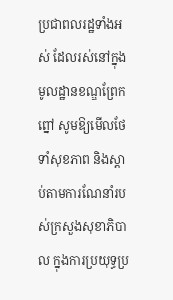ប្រជាពលរដ្ឋទាំងអស់ ដែលរស់នៅក្នុងមូលដ្ឋានខណ្ឌព្រែកព្នៅ សូមឱ្យមើលថែទាំសុខភាព និងស្ដាប់តាមការណែនាំរបស់ក្រសួងសុខាភិបាល ក្នុងការប្រយុទ្ធប្រ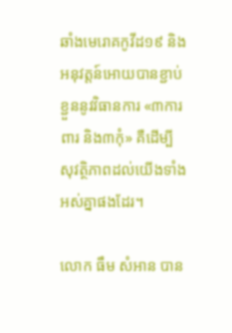ឆាំងមេរោគកូវីដ១៩ និងអនុវត្តន៍អោយបានខ្ជាប់ខ្ជួននូវវិធានការ «៣ការពារ និង៣កុំ» គឺដើម្បីសុវត្ថិភាពដល់យើងទាំងអស់គ្នាផងដែរ។

លោក ធឹម សំអាន បាន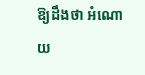ឱ្យដឹងថា អំណោយ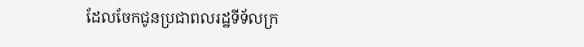ដែលចែកជូនប្រជាពលរដ្ឋទីទ័លក្រ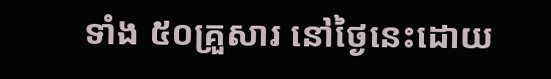ទាំង ៥០គ្រួសារ នៅថ្ងៃនេះដោយ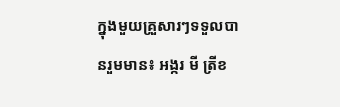ក្នុងមួយគ្រួសារៗទទួលបានរួមមាន៖ អង្ករ មី ត្រីខ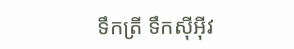ទឹកត្រី ទឹកសុីអុីវ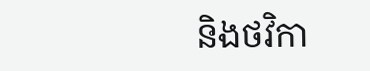និងថវិកា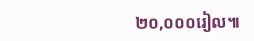២០,០០០រៀល៕